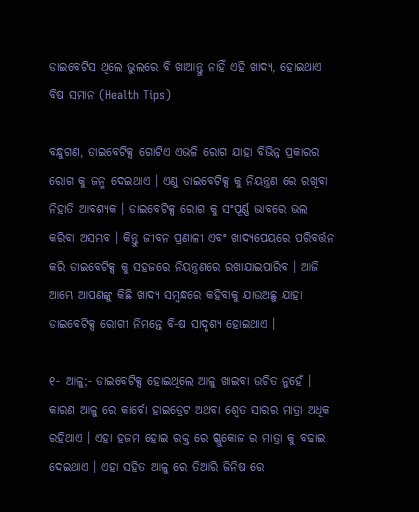ଡାଇବେଟିସ ଥିଲେ ଭୁଲରେ ବି ଖାଆନ୍ତୁ ନାହିଁ ଏହି ଖାଦ୍ଯ, ହୋଇଥାଏ ବିଷ ସମାନ (Health Tips)

ବନ୍ଧୁଗଣ, ଡାଇବେଟିକ୍ସ ଗୋଟିଏ ଏଭଳି ରୋଗ ଯାହା ବିଭିନ୍ନ ପ୍ରକାରର ରୋଗ କୁ ଜନ୍ମ ଦେଇଥାଏ । ଏଣୁ ଡାଇବେଟିକ୍ସ କୁ ନିୟନ୍ତ୍ରଣ ରେ ରଖିବା ନିହାତି ଆବଶ୍ୟକ । ଡାଇବେଟିକ୍ସ ରୋଗ କୁ ସଂପୂର୍ଣ୍ଣ ଭାବରେ ଭଲ କରିବା ଅସମ୍ଭବ । କିନ୍ତୁ ଜୀବନ ପ୍ରଣାଳୀ ଏବଂ ଖାଦ୍ୟପେୟରେ ପରିବର୍ତ୍ତନ କରି ଡାଇବେଟିକ୍ସ କୁ ସହଜରେ ନିୟନ୍ତ୍ରଣରେ ରଖାଯାଇପାରିବ । ଆଜି ଆମ୍ଭେ ଆପଣଙ୍କୁ କିଛି ଖାଦ୍ୟ ସମ୍ବନ୍ଧରେ କହିବାକୁ ଯାଉଅଛୁ ଯାହା ଡାଇବେଟିକ୍ସ ରୋଗୀ ନିମନ୍ତେ ବି-ଷ ସାଦୃଶ୍ୟ ହୋଇଥାଏ ।

୧- ଆଳୁ;- ଡାଇବେଟିକ୍ସ ହୋଇଥିଲେ ଆଳୁ ଖାଇବା ଉଚିତ ନୁହେଁ । କାରଣ ଆଳୁ ରେ କାର୍ବୋ ହାଇଡ୍ରେଟ ଅଥବା ଶ୍ଵେତ ସାରର ମାତ୍ରା ଅଧିକ ରହିଥାଏ । ଏହା ହଜମ ହୋଇ ରକ୍ତ ରେ ଗ୍ଳୁକୋଜ ର ମାତ୍ରା କୁ ବଢାଇ ଦେଇଥାଏ । ଏହା ସହିତ ଆଳୁ ରେ ତିଆରି ଜିନିଷ ରେ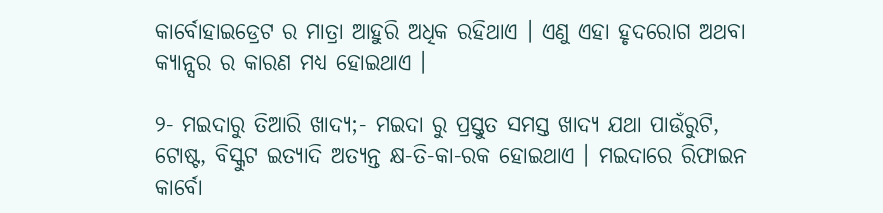କାର୍ବୋହାଇଡ୍ରେଟ ର ମାତ୍ରା ଆହୁରି ଅଧିକ ରହିଥାଏ । ଏଣୁ ଏହା ହୃଦରୋଗ ଅଥବା କ୍ୟାନ୍ସର ର କାରଣ ମଧ୍ୟ ହୋଇଥାଏ ।

୨- ମଇଦାରୁ ତିଆରି ଖାଦ୍ୟ;- ମଇଦା ରୁ ପ୍ରସ୍ତୁତ ସମସ୍ତ ଖାଦ୍ୟ ଯଥା ପାଉଁରୁଟି, ଟୋଷ୍ଟ, ବିସ୍କୁଟ ଇତ୍ୟାଦି ଅତ୍ୟନ୍ତ କ୍ଷ-ତି-କା-ରକ ହୋଇଥାଏ । ମଇଦାରେ ରିଫାଇନ କାର୍ବୋ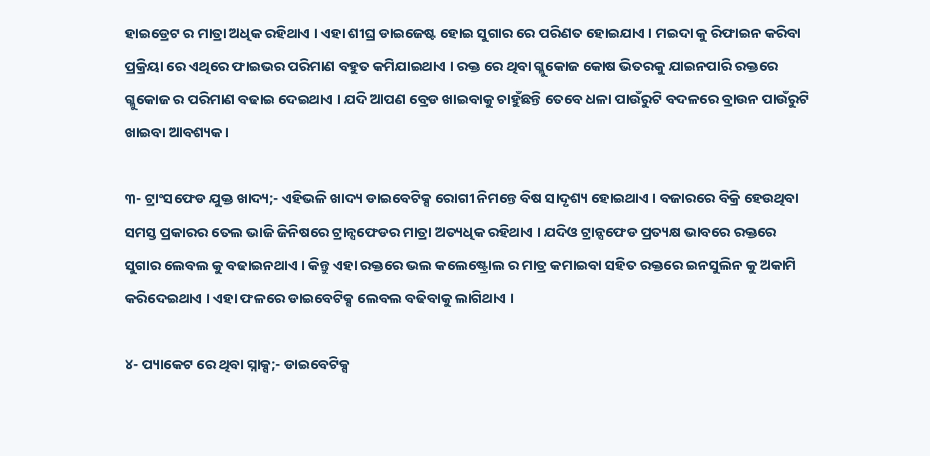ହାଇଡ୍ରେଟ ର ମାତ୍ରା ଅଧିକ ରହିଥାଏ । ଏହା ଶୀଘ୍ର ଡାଇଜେଷ୍ଟ ହୋଇ ସୁଗାର ରେ ପରିଣତ ହୋଇଯାଏ । ମଇଦା କୁ ରିଫାଇନ କରିବା ପ୍ରକ୍ରିୟା ରେ ଏଥିରେ ଫାଇଭର ପରିମାଣ ବହୁତ କମିଯାଇଥାଏ । ରକ୍ତ ରେ ଥିବା ଗ୍ଳୁକୋଜ କୋଷ ଭିତରକୁ ଯାଇନପାରି ରକ୍ତରେ ଗ୍ଳୁକୋଜ ର ପରିମାଣ ବଢାଇ ଦେଇଥାଏ । ଯଦି ଆପଣ ବ୍ରେଡ ଖାଇବାକୁ ଚାହୁଁଛନ୍ତି ତେବେ ଧଳା ପାଉଁରୁଟି ବଦଳରେ ବ୍ରାଉନ ପାଉଁରୁଟି ଖାଇବା ଆବଶ୍ୟକ ।

୩- ଟ୍ରାଂସଫେଡ ଯୁକ୍ତ ଖାଦ୍ୟ;- ଏହିଭଳି ଖାଦ୍ୟ ଡାଇବେଟିକ୍ସ ରୋଗୀ ନିମନ୍ତେ ବିଷ ସାଦୃଶ୍ୟ ହୋଇଥାଏ । ବଜାରରେ ବିକ୍ରି ହେଉଥିବା ସମସ୍ତ ପ୍ରକାରର ତେଲ ଭାଜି ଜିନିଷରେ ଟ୍ରାନ୍ସଫେଡର ମାତ୍ରା ଅତ୍ୟଧିକ ରହିଥାଏ । ଯଦିଓ ଟ୍ରାନ୍ସଫେଡ ପ୍ରତ୍ୟକ୍ଷ ଭାବରେ ରକ୍ତରେ ସୁଗାର ଲେବଲ କୁ ବଢାଇନଥାଏ । କିନ୍ତୁ ଏହା ରକ୍ତରେ ଭଲ କଲେଷ୍ଟ୍ରୋଲ ର ମାତ୍ର କମାଇବା ସହିତ ରକ୍ତରେ ଇନସୁଲିନ କୁ ଅକାମି କରିଦେଇଥାଏ । ଏହା ଫଳରେ ଡାଇବେଟିକ୍ସ ଲେବଲ ବଢିବାକୁ ଲାଗିଥାଏ ।

୪- ପ୍ୟାକେଟ ରେ ଥିବା ସ୍ନାକ୍ସ;- ଡାଇବେଟିକ୍ସ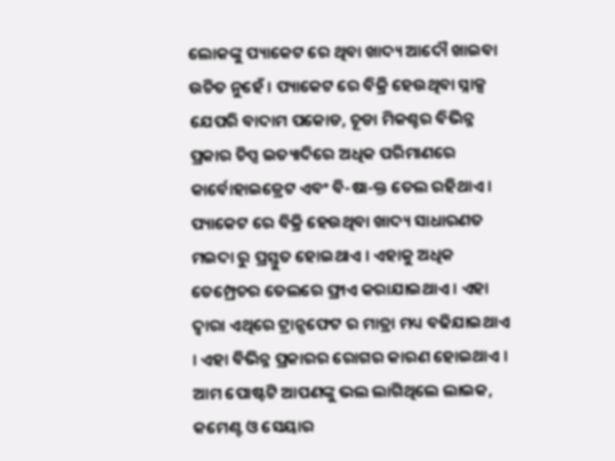ଲୋକଙ୍କୁ ପ୍ୟାକେଟ ରେ ଥିବା ଖାଦ୍ୟ ଆଦୌ ଖାଇବା ଉଚିତ ନୁହେଁ । ପ୍ୟାକେଟ ରେ ବିକ୍ରି ହେଉଥିବା ସ୍ନାକ୍ସ ଯେପରି ବାଦାମ ପକୋଡ, ଚୂଡା ମିକଶ୍ଚର ବିଭିନ୍ନ ପ୍ରକାର ଚିପ୍ସ ଇତ୍ୟାଦିରେ ଅଧିକ ପରିମାଣରେ କାର୍ବୋହାଇଡ୍ରେଟ ଏବଂ ବି-ଷା-କ୍ତ ତେଲ ରହିଥାଏ । ପ୍ୟାକେଟ ରେ ବିକ୍ରି ହେଉଥିବା ଖାଦ୍ୟ ସାଧାରଣତ ମଇଦା ରୁ ପ୍ରସ୍ତୁତ ହୋଇଥାଏ । ଏହାକୁ ଅଧିକ ତେମ୍ପ୍ରେଚର ତେଲରେ ଫ୍ରାଏ କରାଯାଇଥାଏ । ଏହା ଦ୍ଵାରା ଏଥିରେ ଟ୍ରାନ୍ସଫେଟ ର ମାତ୍ରା ମଧ୍ୟ ବଢିଯାଇଥାଏ । ଏହା ବିଭିନ୍ନ ପ୍ରକାରର ରୋଗର କାରଣ ହୋଇଥାଏ ।  ଆମ ପୋଷ୍ଟଟି ଆପଣଙ୍କୁ ଭଲ ଲାଗିଥିଲେ ଲାଇକ, କମେଣ୍ଟ ଓ ସେୟାର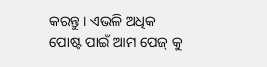କରନ୍ତୁ । ଏଭଳି ଅଧିକ ପୋଷ୍ଟ ପାଇଁ ଆମ ପେଜ୍ କୁ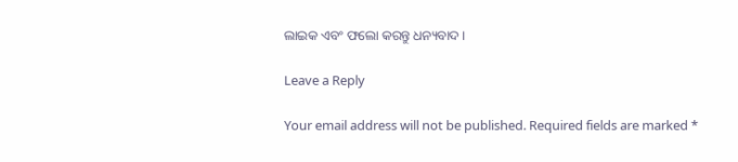ଲାଇକ ଏବଂ ଫଲୋ କରନ୍ତୁ ଧନ୍ୟବାଦ ।

Leave a Reply

Your email address will not be published. Required fields are marked *